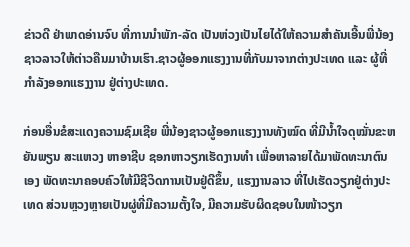ຂ່າວດີ ຢ່າພາດອ່ານຈົບ ທີ່ການນຳພັກ-ລັດ ເປັນຫ່ວງເປັນໄຍໄດ້ໃຫ້ຄວາມສຳຄັນເອີ້ນພີ່ນ້ອງຊາວລາວໃຫ້ຕ່າວຄືນມາບ້ານເຮົາ.ຊາວຜູ້ອອກແຮງງານທີ່ກັບມາຈາກຕ່າງປະເທດ ແລະ ຜູ້ທີ່ກຳລັງອອກແຮງງານ ຢູ່ຕ່າງປະເທດ.

ກ່ອນອື່ນຂໍສະແດງຄວາມຊົມເຊີຍ ພີ່ນ້ອງຊາວຜູ້ອອກແຮງງານທັງໝົດ ທີ່ມີນໍ້າໃຈດຸໝັ່ນຂະຫຍັນພຽນ ສະແຫວງ ຫາອາຊີບ ຊອກຫາວຽກເຮັດງານທຳ ເພື່ອຫາລາຍໄດ້ມາພັດທະນາຕົນເອງ ພັດທະນາຄອບຄົວໃຫ້ມີຊີວິດການເປັນຢູ່ດີຂຶ້ນ, ແຮງງານລາວ ທີ່ໄປເຮັດວຽກຢູ່ຕ່າງປະເທດ ສ່ວນຫຼວງຫຼາຍເປັນຜູ່ທີ່ມີຄວາມຕັ້ງໃຈ, ມີຄວາມຮັບຜິດຊອບໃນໜ້າວຽກ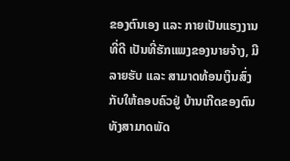ຂອງຕົນເອງ ແລະ ກາຍເປັນແຮງງານທີ່ດີ ເປັນທີ່ຮັກແພງຂອງນາຍຈ້າງ, ມີລາຍຮັບ ແລະ ສາມາດທ້ອນເງິນສົ່ງກັບໃຫ້ຄອບຄົວຢູ່ ບ້ານເກີດຂອງຕົນ ທັງສາມາດພັດ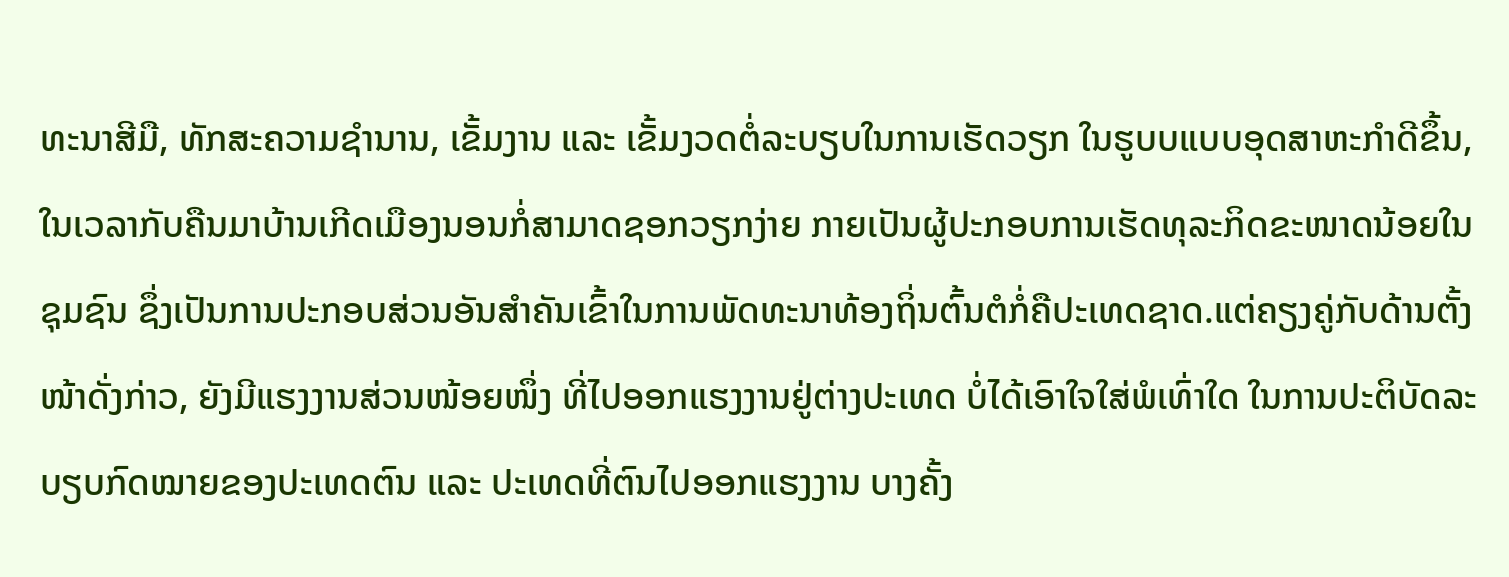ທະນາສີມື, ທັກສະຄວາມຊຳນານ, ເຂັ້ມງານ ແລະ ເຂັ້ມງວດຕໍ່ລະບຽບໃນການເຮັດວຽກ ໃນຮູບບແບບອຸດສາຫະກຳດີຂຶ້ນ, ໃນເວລາກັບຄືນມາບ້ານເກີດເມືອງນອນກໍ່ສາມາດຊອກວຽກງ່າຍ ກາຍເປັນຜູ້ປະກອບການເຮັດທຸລະກິດຂະໜາດນ້ອຍໃນຊຸມຊົນ ຊຶ່ງເປັນການປະກອບສ່ວນອັນສຳຄັນເຂົ້າໃນການພັດທະນາທ້ອງຖິ່ນຕົ້ນຕໍກໍ່ຄືປະເທດຊາດ.ແຕ່ຄຽງຄູ່ກັບດ້ານຕັ້ງໜ້າດັ່ງກ່າວ, ຍັງມີແຮງງານສ່ວນໜ້ອຍໜຶ່ງ ທີ່ໄປອອກແຮງງານຢູ່ຕ່າງປະເທດ ບໍ່ໄດ້ເອົາໃຈໃສ່ພໍເທົ່າໃດ ໃນການປະຕິບັດລະບຽບກົດໝາຍຂອງປະເທດຕົນ ແລະ ປະເທດທີ່ຕົນໄປອອກແຮງງານ ບາງຄັ້ງ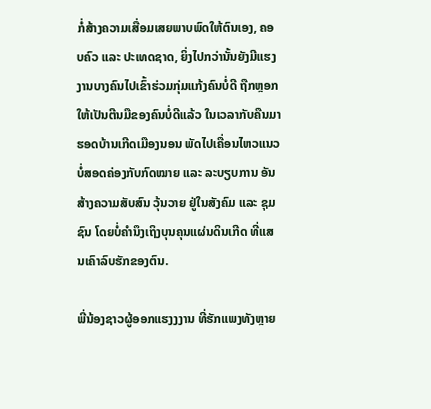ກໍ່ສ້າງຄວາມເສື່ອມເສຍພາບພົດໃຫ້ຕົນເອງ, ຄອບຄົວ ແລະ ປະເທດຊາດ, ຍິ່ງໄປກວ່ານັ້ນຍັງມີແຮງງານບາງຄົນໄປເຂົ້າຮ່ວມກຸ່ມແກ້ງຄົນບໍ່ດີ ຖືກຫຼອກໃຫ້ເປັນຕີນມືຂອງຄົນບໍ່ດີແລ້ວ ໃນເວລາກັບຄືນມາຮອດບ້ານເກີດເມືອງນອນ ພັດໄປເຄື່ອນໄຫວແນວບໍ່ສອດຄ່ອງກັບກົດໝາຍ ແລະ ລະບຽບການ ອັນສ້າງຄວາມສັບສົນ ວຸ້ນວາຍ ຢູ່ໃນສັງຄົມ ແລະ ຊຸມຊົນ ໂດຍບໍ່ຄຳນຶງເຖິງບຸນຄຸນແຜ່ນດິນເກີດ ທີ່ແສນເຄົາລົບຮັກຂອງຕົນ.

ພີ່ນ້ອງຊາວຜູ້ອອກແຮງງງານ ທີ່ຮັກແພງທັງຫຼາຍ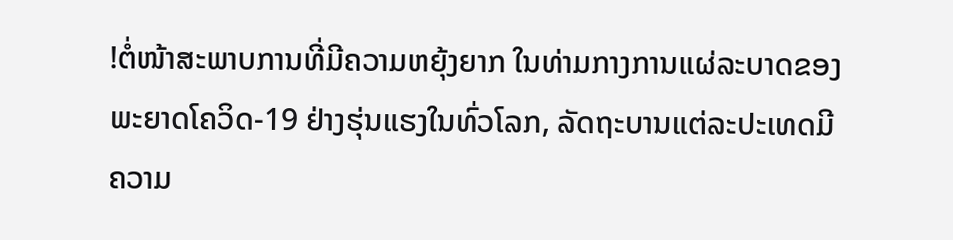!ຕໍ່ໜ້າສະພາບການທີ່ມີຄວາມຫຍຸ້ງຍາກ ໃນທ່າມກາງການແຜ່ລະບາດຂອງພະຍາດໂຄວິດ-19 ຢ່າງຮຸ່ນແຮງໃນທົ່ວໂລກ, ລັດຖະບານແຕ່ລະປະເທດມີຄວາມ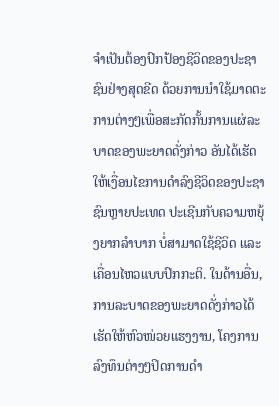ຈຳເປັນຕ້ອງປົກປ້ອງຊີວິດຂອງປະຊາຊົນຢ່າງສຸດຂີດ ດ້ວຍການນຳໃຊ້ມາດຕະການຕ່າງໆເພື່ອສະກັດກັ້ນການແຜ່ລະບາດຂອງພະຍາດດັ່ງກ່າວ ອັນໄດ້ເຮັດໃຫ້ເງື່ອນໄຂການດຳລົງຊີວິດຂອງປະຊາຊົນຫຼາຍປະເທດ ປະເຊີນກັບຄວາມຫຍຸ້ງຍາກລຳບາກ ບໍ່ສາມາດໃຊ້ຊີວິດ ແລະ ເຄື່ອນໄຫວແບບປົກກະຕິ. ໃນດ້ານອື່ນ, ການລະບາດຂອງພະຍາດດັ່ງກ່າວໄດ້ເຮັດໃຫ້ຫົວໜ່ວຍແຮງງານ, ໂຄງການລົງທຶນຕ່າງໆປິດການດຳ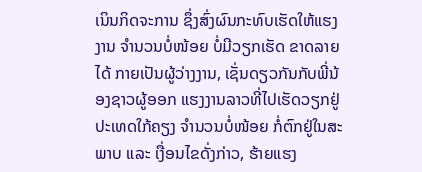ເນິນກິດຈະການ ຊຶ່ງສົ່ງຜົນກະທົບເຮັດໃຫ້ແຮງງານ ຈຳນວນບໍ່ໜ້ອຍ ບໍ່ມີວຽກເຮັດ ຂາດລາຍໄດ້ ກາຍເປັນຜູ້ວ່າງງານ, ເຊັ່ນດຽວກັນກັບພີ່ນ້ອງຊາວຜູ້ອອກ ແຮງງານລາວທີ່ໄປເຮັດວຽກຢູ່ປະເທດໃກ້ຄຽງ ຈຳນວນບໍ່ໜ້ອຍ ກໍ່ຕົກຢູ່ໃນສະພາບ ແລະ ເງື່ອນໄຂດັ່ງກ່າວ, ຮ້າຍແຮງ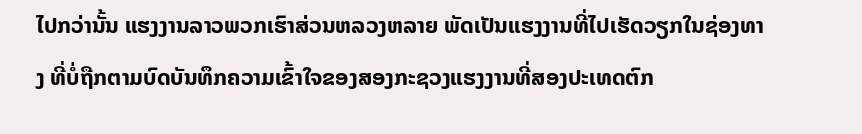ໄປກວ່ານັ້ນ ແຮງງານລາວພວກເຮົາສ່ວນຫລວງຫລາຍ ພັດເປັນແຮງງານທີ່ໄປເຮັດວຽກໃນຊ່ອງທາງ ທີ່ບໍ່ຖືກຕາມບົດບັນທຶກຄວາມເຂົ້າໃຈຂອງສອງກະຊວງແຮງງານທີ່ສອງປະເທດຕົກ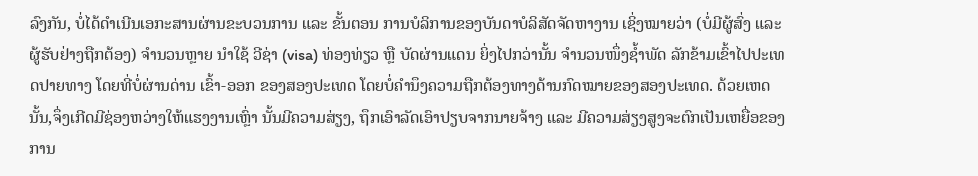ລົງກັນ, ບໍ່ໄດ້ດຳເນີນເອກະສານຜ່ານຂະບວນການ ແລະ ຂັ້ນຕອນ ການບໍລິການຂອງບັນດາບໍລິສັດຈັດຫາງານ ເຊິ່ງໝາຍວ່າ (ບໍ່ມີຜູ້ສົ່ງ ແລະ ຜູ້ຮັບຢ່າງຖືກຕ້ອງ) ຈຳນວນຫຼາຍ ນຳໃຊ້ ວີຊ່າ (visa) ທ່ອງທ່ຽວ ຫຼື ບັດຜ່ານແດນ ຍິ່ງໄປກວ່ານັ້ນ ຈຳນວນໜຶ່ງຊ້ຳພັດ ລັກຂ້າມເຂົ້າໄປປະເທດປາຍທາງ ໂດຍທີ່ບໍ່ຜ່ານດ່ານ ເຂົ້າ-ອອກ ຂອງສອງປະເທດ ໂດຍບໍ່ຄຳນຶງຄວາມຖືກຕ້ອງທາງດ້ານກົດໝາຍຂອງສອງປະເທດ. ດ້ວຍເຫດນັ້ນ,ຈຶ່ງເກີດມີຊ່ອງຫວ່າງໃຫ້ແຮງງານເຫຼົ່າ ນັ້ນມີຄວາມສ່ຽງ, ຖຶກເອົາລັດເອົາປຽບຈາກນາຍຈ້າງ ແລະ ມີຄວາມສ່ຽງສູງຈະຕົກເປັນເຫຍື່ອຂອງການ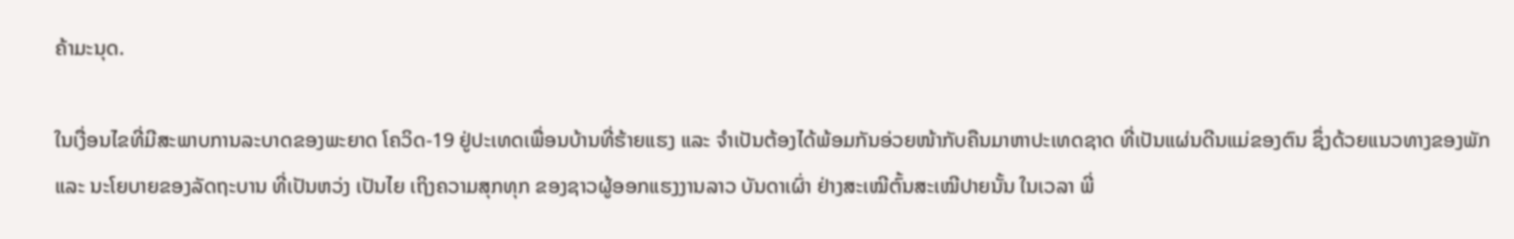ຄ້າມະນຸດ.

ໃນເງື່ອນໄຂທີ່ມີສະພາບການລະບາດຂອງພະຍາດ ໂຄວິດ-19 ຢູ່ປະເທດເພື່ອນບ້ານທີ່ຮ້າຍແຮງ ແລະ ຈຳເປັນຕ້ອງໄດ້ພ້ອມກັນອ່ວຍໜ້າກັບຄືນມາຫາປະເທດຊາດ ທີ່ເປັນແຜ່ນດີນແມ່ຂອງຕົນ ຊຶ່ງດ້ວຍແນວທາງຂອງພັກ ແລະ ນະໂຍບາຍຂອງລັດຖະບານ ທີ່ເປັນຫວ່ງ ເປັນໄຍ ເຖິງຄວາມສຸກທຸກ ຂອງຊາວຜູ້ອອກແຮງງານລາວ ບັນດາເຜົ່າ ຢ່າງສະເໝີຕົ້ນສະເໝີປາຍນັ້ນ ໃນເວລາ ພີ່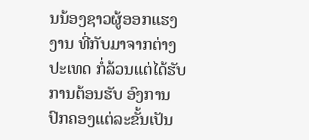ນນ້ອງຊາວຜູ້ອອກແຮງງານ ທີ່ກັບມາຈາກຕ່າງປະເທດ ກໍ່ລ້ວນແຕ່ໄດ້ຮັບການຕ້ອນຮັບ ອົງການປົກຄອງແຕ່ລະຂັ້ນເປັນ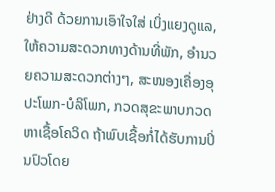ຢ່າງດີ ດ້ວຍການເອົາໃຈໃສ່ ເບິ່ງແຍງດູແລ, ໃຫ້ຄວາມສະດວກທາງດ້ານທີ່ພັກ, ອຳນວຍຄວາມສະດວກຕ່າງໆ, ສະໜອງເຄື່ອງອຸປະໂພກ-ບໍລິໂພກ, ກວດສຸຂະພາບກວດຫາເຊື້ອໂຄວິດ ຖ້າພົບເຊື້ອກໍ່ໄດ້ຮັບການປິ່ນປົວໂດຍ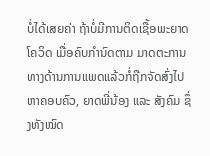ບໍ່ໄດ້ເສຍຄ່າ ຖ້າບໍ່ມີການຕິດເຊື້ອພະຍາດ ໂຄວິດ ເມື່ອຄົບກຳນົດຕາມ ມາດຕະການທາງດ້ານການແພດແລ້ວກໍ່ຖືກຈັດສົ່ງໄປຫາຄອບຄົວ, ຍາດພີ່ນ້ອງ ແລະ ສັງຄົມ ຊຶ່ງທັງໝົດ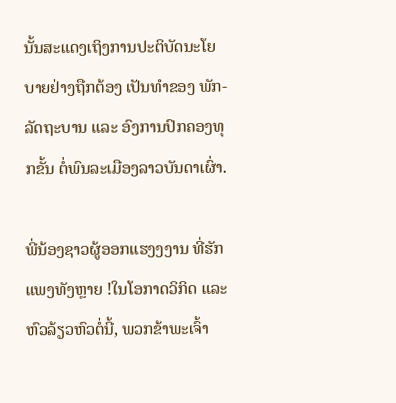ນັ້ນສະແດງເຖິງການປະຕິບັດນະໂຍບາຍຢ່າງຖືກຕ້ອງ ເປັນທຳຂອງ ພັກ-ລັດຖະບານ ແລະ ອົງການປົກຄອງທຸກຂັ້ນ ຕໍ່ພົນລະເມືອງລາວບັນດາເຜົ່າ.

ພີ່ນ້ອງຊາວຜູ້ອອກແຮງງງານ ທີ່ຮັກແພງທັງຫຼາຍ !ໃນໂອກາດວິກິດ ແລະ ຫົວລ້ຽວຫົວຕໍ່ນີ້, ພວກຂ້າພະເຈົ້າ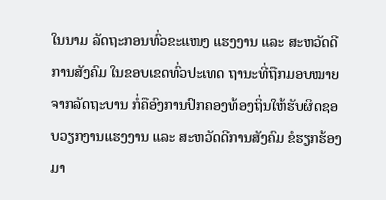ໃນນາມ ລັດຖະກອນທົ່ວຂະແໜງ ແຮງງານ ແລະ ສະຫວັດດີການສັງຄົມ ໃນຂອບເຂດທົ່ວປະເທດ ຖານະທີ່ຖືກມອບໝາຍຈາກລັດຖະບານ ກໍ່ຄືອົງການປົກຄອງທ້ອງຖິ່ນໃຫ້ຮັບຜິດຊອບວຽກງານແຮງງານ ແລະ ສະຫວັດດີການສັງຄົມ ຂໍຮຽກຮ້ອງມາ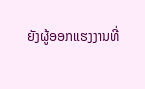ຍັງຜູ້ອອກແຮງງານທີ່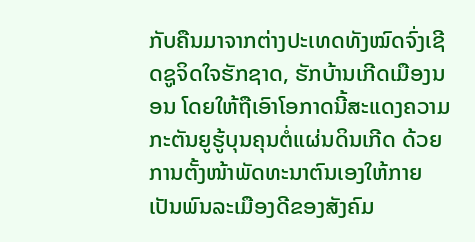ກັບຄືນມາຈາກຕ່າງປະເທດທັງໝົດຈົ່ງເຊີດຊູຈິດໃຈຮັກຊາດ, ຮັກບ້ານເກີດເມືອງນອນ ໂດຍໃຫ້ຖືເອົາໂອກາດນີ້ສະແດງຄວາມກະຕັນຍູຮູ້ບຸນຄຸນຕໍ່ແຜ່ນດິນເກີດ ດ້ວຍການຕັ້ງໜ້າພັດທະນາຕົນເອງໃຫ້ກາຍເປັນພົນລະເມືອງດີຂອງສັງຄົມ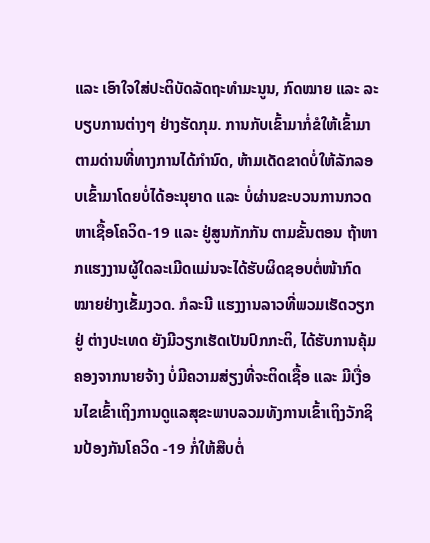ແລະ ເອົາໃຈໃສ່ປະຕິບັດລັດຖະທຳມະນູນ, ກົດໝາຍ ແລະ ລະບຽບການຕ່າງໆ ຢ່າງຮັດກຸມ. ການກັບເຂົ້າມາກໍ່ຂໍໃຫ້ເຂົ້າມາຕາມດ່ານທີ່ທາງການໄດ້ກຳນົດ, ຫ້າມເດັດຂາດບໍ່ໃຫ້ລັກລອບເຂົ້າມາໂດຍບໍ່ໄດ້ອະນຸຍາດ ແລະ ບໍ່ຜ່ານຂະບວນການກວດຫາເຊື້ອໂຄວິດ-19 ແລະ ຢູ່ສູນກັກກັນ ຕາມຂັ້ນຕອນ ຖ້າຫາກແຮງງານຜູ້ໃດລະເມີດແມ່ນຈະໄດ້ຮັບຜິດຊອບຕໍ່ໜ້າກົດໝາຍຢ່າງເຂັ້ມງວດ. ກໍລະນີ ແຮງງານລາວທີ່ພວມເຮັດວຽກຢູ່ ຕ່າງປະເທດ ຍັງມີວຽກເຮັດເປັນປົກກະຕິ, ໄດ້ຮັບການຄຸ້ມຄອງຈາກນາຍຈ້າງ ບໍ່ມີຄວາມສ່ຽງທີ່ຈະຕິດເຊື້ອ ແລະ ມີເງື່ອນໄຂເຂົ້າເຖິງການດູແລສຸຂະພາບລວມທັງການເຂົ້າເຖິງວັກຊິນປ້ອງກັນໂຄວິດ -19 ກໍ່ໃຫ້ສືບຕໍ່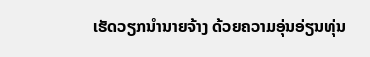ເຮັດວຽກນຳນາຍຈ້າງ ດ້ວຍຄວາມອຸ່ນອ່ຽນທຸ່ນ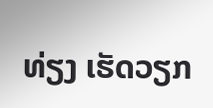ທ່ຽງ ເຮັດວຽກ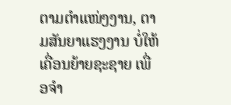ຕາມຕຳແໜ່ງງານ, ຕາມສັນຍາແຮງງານ ບໍ່ໃຫ້ເຄື່ອນຍ້າຍຊະຊາຍ ເພື່ອຈຳ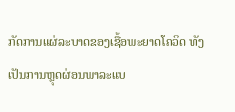ກັດການແຜ່ລະບາດຂອງເຊື້ອພະຍາດໂຄວິດ ທັງເປັນການຫຼຸດຜ່ອນພາລະແບ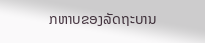ກຫາບຂອງລັດຖະບານ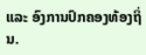ແລະ ອົງການປົກຄອງທ້ອງຖິ່ນ.